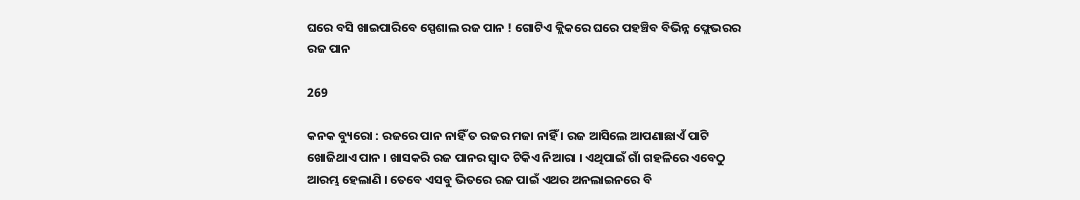ଘରେ ବସି ଖାଇପାରିବେ ସ୍ପେଶାଲ ରଜ ପାନ ! ଗୋଟିଏ କ୍ଲିକରେ ଘରେ ପହଞ୍ଚିବ ବିଭିନ୍ନ ଫ୍ଲେଭରର ରଜ ପାନ

269

କନକ ବ୍ୟୁରୋ : ରଜରେ ପାନ ନାହିଁ ତ ରଜର ମଜା ନାହିଁ । ରଜ ଆସିଲେ ଆପଣାଛାଏଁ ପାଟି ଖୋଜିଥାଏ ପାନ । ଖାସକରି ରଜ ପାନର ସ୍ୱାଦ ଟିକିଏ ନିଆରା । ଏଥିପାଇଁ ଗାଁ ଗହଳିରେ ଏବେଠୁ ଆରମ୍ଭ ହେଲାଣି । ତେବେ ଏସବୁ ଭିତରେ ରଜ ପାଇଁ ଏଥର ଅନଲାଇନରେ ବି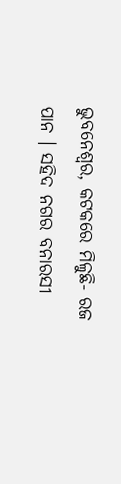ଭୁବନେଶ୍ୱର, କଟକରେ ମିଳୁଛି- ରଜ ପାନ । ସହିଦ ନଗର ବନାରସୀ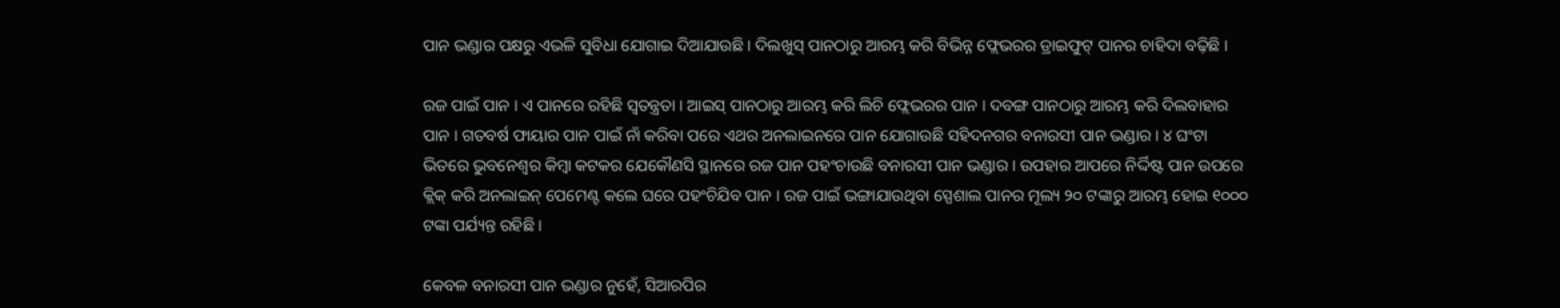ପାନ ଭଣ୍ଡାର ପକ୍ଷରୁ ଏଭଳି ସୁବିଧା ଯୋଗାଇ ଦିଆଯାଉଛି । ଦିଲଖୁସ୍ ପାନଠାରୁ ଆରମ୍ଭ କରି ବିଭିନ୍ନ ଫ୍ଲେଭରର ଡ୍ରାଇଫୁଟ୍ ପାନର ଚାହିଦା ବଢ଼ିଛି ।

ରଜ ପାଇଁ ପାନ । ଏ ପାନରେ ରହିଛି ସ୍ୱତନ୍ତ୍ରତା । ଆଇସ୍ ପାନଠାରୁ ଆରମ୍ଭ କରି ଲିଚି ଫ୍ଲେଭରର ପାନ । ଦବଙ୍ଗ ପାନଠାରୁ ଆରମ୍ଭ କରି ଦିଲବାହାର ପାନ । ଗତବର୍ଷ ଫାୟାର ପାନ ପାଇଁ ନାଁ କରିବା ପରେ ଏଥର ଅନଲାଇନରେ ପାନ ଯୋଗାଉଛି ସହିଦନଗର ବନାରସୀ ପାନ ଭଣ୍ଡାର । ୪ ଘଂଟା ଭିତରେ ଭୁବନେଶ୍ୱର କିମ୍ବା କଟକର ଯେକୌଣସି ସ୍ଥାନରେ ରଜ ପାନ ପହଂଚାଉଛି ବନାରସୀ ପାନ ଭଣ୍ଡାର । ଉପହାର ଆପରେ ନିର୍ଦ୍ଦିଷ୍ଟ ପାନ ଉପରେ କ୍ଲିକ୍ କରି ଅନଲାଇନ୍ ପେମେଣ୍ଟ କଲେ ଘରେ ପହଂଚିଯିବ ପାନ । ରଜ ପାଇଁ ଭଙ୍ଗାଯାଉଥିବା ସ୍ପେଶାଲ ପାନର ମୂଲ୍ୟ ୨୦ ଟଙ୍କାରୁ ଆରମ୍ଭ ହୋଇ ୧୦୦୦ ଟଙ୍କା ପର୍ଯ୍ୟନ୍ତ ରହିଛି ।

କେବଳ ବନାରସୀ ପାନ ଭଣ୍ଡାର ନୁହେଁ, ସିଆରପିର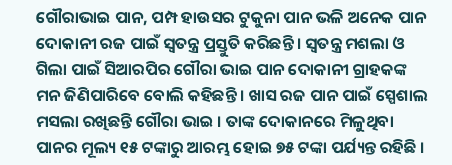ଗୌରାଭାଇ ପାନ, ପମ୍ପ ହାଉସର ଟୁକୁନା ପାନ ଭଳି ଅନେକ ପାନ ଦୋକାନୀ ରଜ ପାଇଁ ସ୍ୱତନ୍ତ୍ର ପ୍ରସ୍ତୁତି କରିଛନ୍ତି । ସ୍ୱତନ୍ତ୍ର ମଶଲା ଓ ଗିଲା ପାଇଁ ସିଆରପିର ଗୌରା ଭାଇ ପାନ ଦୋକାନୀ ଗ୍ରାହକଙ୍କ ମନ ଜିଣିପାରିବେ ବୋଲି କହିଛନ୍ତି । ଖାସ ରଜ ପାନ ପାଇଁ ସ୍ପେଶାଲ ମସଲା ରଖିଛନ୍ତି ଗୌରା ଭାଇ । ତାଙ୍କ ଦୋକାନରେ ମିଳୁଥିବା ପାନର ମୂଲ୍ୟ ୧୫ ଟଙ୍କାରୁ ଆରମ୍ଭ ହୋଇ ୭୫ ଟଙ୍କା ପର୍ଯ୍ୟନ୍ତ ରହିଛି ।